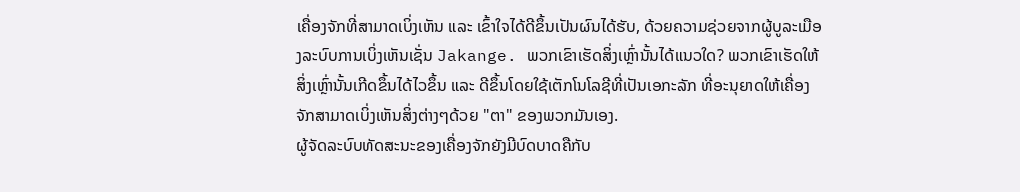ເຄື່ອງຈັກທີ່ສາມາດເບິ່ງເຫັນ ແລະ ເຂົ້າໃຈໄດ້ດີຂຶ້ນເປັນຜົນໄດ້ຮັບ, ດ້ວຍຄວາມຊ່ວຍຈາກຜູ້ບູລະເມືອງລະບົບການເບິ່ງເຫັນເຊັ່ນ Jakange. ພວກເຂົາເຮັດສິ່ງເຫຼົ່ານັ້ນໄດ້ແນວໃດ? ພວກເຂົາເຮັດໃຫ້ສິ່ງເຫຼົ່ານັ້ນເກີດຂຶ້ນໄດ້ໄວຂຶ້ນ ແລະ ດີຂຶ້ນໂດຍໃຊ້ເຕັກໂນໂລຊີທີ່ເປັນເອກະລັກ ທີ່ອະນຸຍາດໃຫ້ເຄື່ອງຈັກສາມາດເບິ່ງເຫັນສິ່ງຕ່າງໆດ້ວຍ "ຕາ" ຂອງພວກມັນເອງ.
ຜູ້ຈັດລະບົບທັດສະນະຂອງເຄື່ອງຈັກຍັງມີບົດບາດຄືກັບ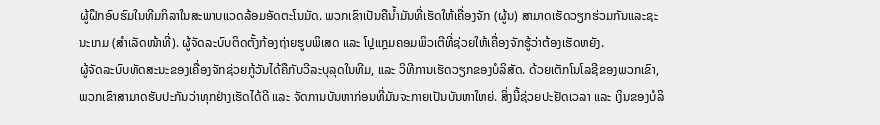ຜູ້ຝຶກອົບຮົມໃນທີມກິລາໃນສະພາບແວດລ້ອມອັດຕະໂນມັດ. ພວກເຂົາເປັນຄືນ້ຳມັນທີ່ເຮັດໃຫ້ເຄື່ອງຈັກ (ຜູ້ນ) ສາມາດເຮັດວຽກຮ່ວມກັນແລະຊະນະເກມ (ສຳເລັດໜ້າທີ່). ຜູ້ຈັດລະບົບຕິດຕັ້ງກ້ອງຖ່າຍຮູບພິເສດ ແລະ ໂປຼແກຼມຄອມພິວເຕີທີ່ຊ່ວຍໃຫ້ເຄື່ອງຈັກຮູ້ວ່າຕ້ອງເຮັດຫຍັງ.
ຜູ້ຈັດລະບົບທັດສະນະຂອງເຄື່ອງຈັກຊ່ວຍກູ້ວັນໄດ້ຄືກັບວີລະບຸລຸດໃນທີມ, ແລະ ວິທີການເຮັດວຽກຂອງບໍລິສັດ. ດ້ວຍເຕັກໂນໂລຊີຂອງພວກເຂົາ, ພວກເຂົາສາມາດຮັບປະກັນວ່າທຸກຢ່າງເຮັດໄດ້ດີ ແລະ ຈັດການບັນຫາກ່ອນທີ່ມັນຈະກາຍເປັນບັນຫາໃຫຍ່. ສິ່ງນີ້ຊ່ວຍປະຢັດເວລາ ແລະ ເງິນຂອງບໍລິ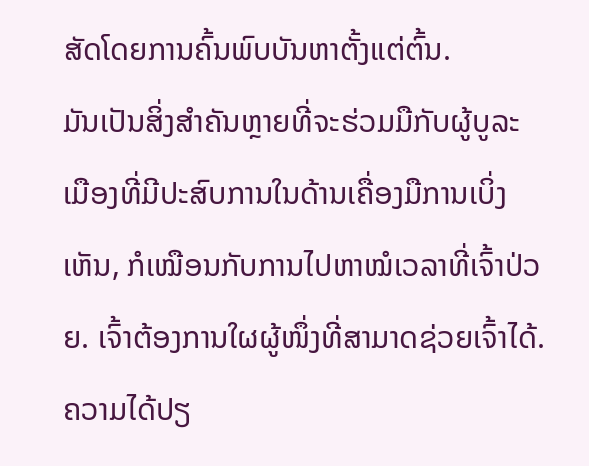ສັດໂດຍການຄົ້ນພົບບັນຫາຕັ້ງແຕ່ຕົ້ນ.
ມັນເປັນສິ່ງສໍາຄັນຫຼາຍທີ່ຈະຮ່ວມມືກັບຜູ້ບູລະເມືອງທີ່ມີປະສົບການໃນດ້ານເຄື່ອງມືການເບິ່ງເຫັນ, ກໍເໝືອນກັບການໄປຫາໝໍເວລາທີ່ເຈົ້າປ່ວຍ. ເຈົ້າຕ້ອງການໃຜຜູ້ໜຶ່ງທີ່ສາມາດຊ່ວຍເຈົ້າໄດ້. ຄວາມໄດ້ປຽ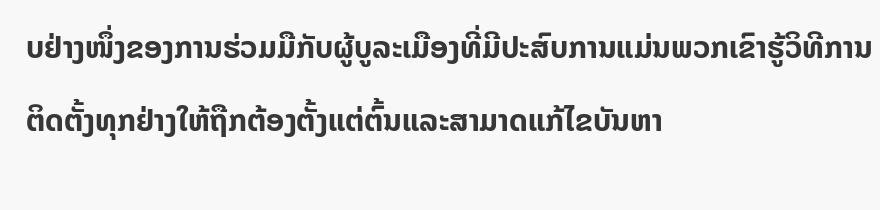ບຢ່າງໜຶ່ງຂອງການຮ່ວມມືກັບຜູ້ບູລະເມືອງທີ່ມີປະສົບການແມ່ນພວກເຂົາຮູ້ວິທີການຕິດຕັ້ງທຸກຢ່າງໃຫ້ຖືກຕ້ອງຕັ້ງແຕ່ຕົ້ນແລະສາມາດແກ້ໄຂບັນຫາ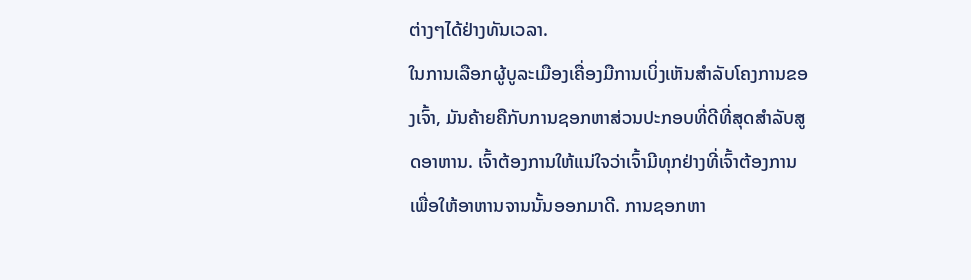ຕ່າງໆໄດ້ຢ່າງທັນເວລາ.
ໃນການເລືອກຜູ້ບູລະເມືອງເຄື່ອງມືການເບິ່ງເຫັນສໍາລັບໂຄງການຂອງເຈົ້າ, ມັນຄ້າຍຄືກັບການຊອກຫາສ່ວນປະກອບທີ່ດີທີ່ສຸດສໍາລັບສູດອາຫານ. ເຈົ້າຕ້ອງການໃຫ້ແນ່ໃຈວ່າເຈົ້າມີທຸກຢ່າງທີ່ເຈົ້າຕ້ອງການເພື່ອໃຫ້ອາຫານຈານນັ້ນອອກມາດີ. ການຊອກຫາ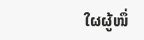ໃຜຜູ້ໜຶ່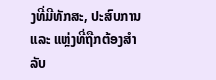ງທີ່ມີທັກສະ, ປະສົບການ ແລະ ແຫຼ່ງທີ່ຖືກຕ້ອງສໍາລັບ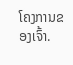ໂຄງການຂອງເຈົ້າ.